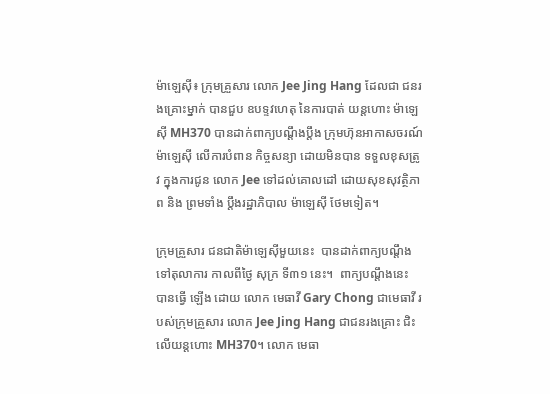ម៉ាឡេស៊ី៖ ក្រុមគ្រួសារ លោក Jee Jing Hang ដែលជា ជនរងគ្រោះម្នាក់ បានជួប ឧបទ្ទវហេតុ នៃការបាត់ យន្តហោះ ម៉ាឡេស៊ី MH370 បានដាក់ពាក្យបណ្តឹងប្តឹង ក្រុមហ៊ុនអាកាសចរណ៍ ម៉ាឡេស៊ី លើការបំពាន កិច្ចសន្យា ដោយមិនបាន ទទួលខុសត្រូវ ក្នុងការជូន លោក Jee ទៅដល់គោលដៅ ដោយសុខសុវត្ថិភាព និង ព្រមទាំង ប្តឹងរដ្ឋាភិបាល ម៉ាឡេស៊ី ថែមទៀត។

ក្រុមគ្រួសារ ជនជាតិម៉ាឡេស៊ីមួយនេះ  បានដាក់ពាក្យបណ្តឹង ទៅតុលាការ កាលពីថ្ងៃ សុក្រ ទី៣១ នេះ។  ពាក្យបណ្តឹងនេះ បានធ្វើ ឡើង ដោយ លោក មេធាវី Gary Chong ជាមេធាវី របស់ក្រុមគ្រួសារ លោក Jee Jing Hang ជាជនរងគ្រោះ ជិះលើយន្តហោះ MH370។ លោក មេធា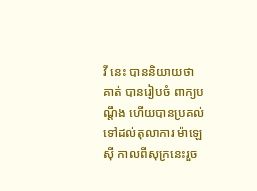វី នេះ បាននិយាយថា គាត់ បានរៀបចំ ពាក្យបណ្តឹង ហើយបានប្រគល់ ទៅដល់តុលាការ ម៉ាឡេស៊ី កាលពីសុក្រនេះរួច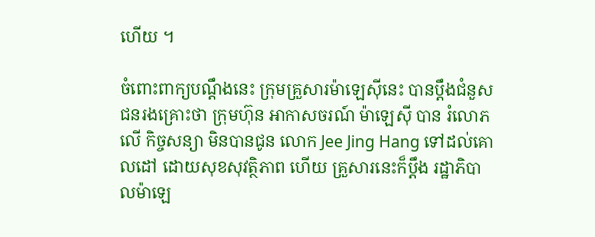ហើយ ។

ចំពោះពាក្យបណ្តឹងនេះ ក្រុមគ្រួសារម៉ាឡេស៊ីនេះ បានប្តឹងជំនួស ជនរងគ្រោះថា ក្រុមហ៊ុន អាកាសចរណ៍ ម៉ាឡេស៊ី បាន រំលោភលើ កិច្ចសន្យា មិនបានជូន លោក Jee Jing Hang ទៅដល់គោលដៅ ដោយសុខសុវត្ថិភាព ហើយ គ្រួសារនេះក៏ប្តឹង រដ្ឋាភិបាលម៉ាឡេ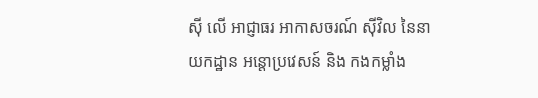ស៊ី លើ អាជ្ញាធរ អាកាសចរណ៍ ស៊ីវិល នៃនាយកដ្ឋាន អន្តោប្រវេសន៍ និង កងកម្លាំង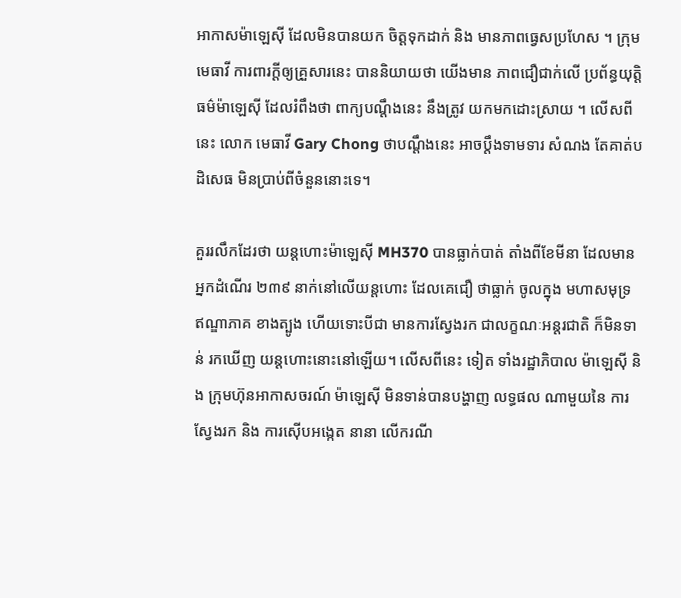អាកាសម៉ាឡេស៊ី ដែលមិនបានយក ចិត្តទុកដាក់ និង មានភាពធ្វេសប្រហែស ។ ក្រុមមេធាវី ការពារក្តីឲ្យគ្រួសារនេះ បាននិយាយថា យើងមាន ភាពជឿជាក់លើ ប្រព័ន្ធយុត្តិធម៌ម៉ាឡេស៊ី ដែលរំពឹងថា ពាក្យបណ្តឹងនេះ នឹងត្រូវ យកមកដោះស្រាយ ។ លើសពីនេះ លោក មេធាវី Gary Chong ថាបណ្តឹងនេះ អាចប្តឹងទាមទារ សំណង តែគាត់បដិសេធ មិនប្រាប់ពីចំនួននោះទេ។

គួររលឹកដែរថា យន្តហោះម៉ាឡេស៊ី MH370 បានធ្លាក់បាត់ តាំងពីខែមីនា ដែលមានអ្នកដំណើរ ២៣៩ នាក់នៅលើយន្តហោះ ដែលគេជឿ ថាធ្លាក់ ចូលក្នុង មហាសមុទ្រ ឥណ្ឌាភាគ ខាងត្បូង ហើយទោះបីជា មានការស្វែងរក ជាលក្ខណៈអន្តរជាតិ ក៏មិនទាន់ រកឃើញ យន្តហោះនោះនៅឡើយ។ លើសពីនេះ ទៀត ទាំងរដ្ឋាភិបាល ម៉ាឡេស៊ី និង ក្រុមហ៊ុនអាកាសចរណ៍ ម៉ាឡេស៊ី មិនទាន់បានបង្ហាញ លទ្ធផល ណាមួយនៃ ការស្វែងរក និង ការស៊ើបអង្កេត នានា លើករណី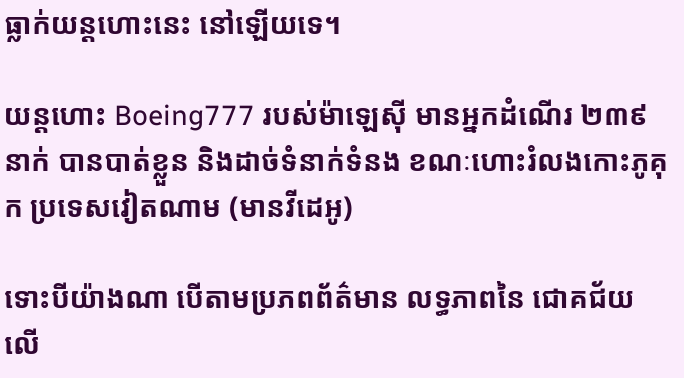ធ្លាក់យន្តហោះនេះ នៅឡើយទេ។

យន្តហោះ Boeing777 របស់ម៉ាឡេស៊ី មានអ្នកដំណើរ ២៣៩នាក់ បានបាត់ខ្លួន និងដាច់ទំនាក់ទំនង ខណៈហោះរំលងកោះភូគុក ប្រទេសវៀតណាម (មានវីដេអូ)

ទោះបីយ៉ាងណា បើតាមប្រភពព័ត៌មាន លទ្ធភាពនៃ ជោគជ័យលើ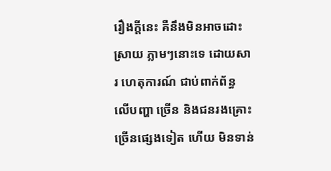រឿងក្តីនេះ គឺនឹងមិនអាចដោះស្រាយ ភ្លាមៗនោះទេ ដោយសារ ហេតុការណ៍ ជាប់ពាក់ព័ន្ធ លើបញ្ហា ច្រើន និងជនរងគ្រោះ ច្រើនផ្សេងទៀត ហើយ មិនទាន់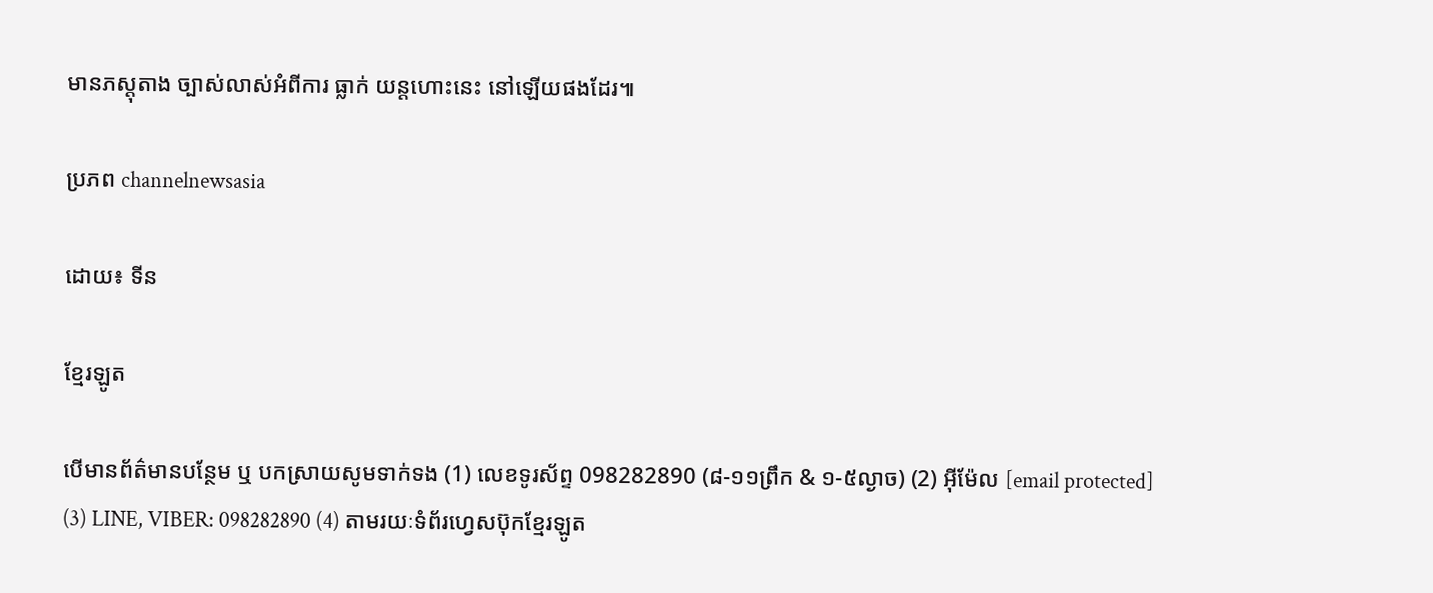មានភស្តុតាង ច្បាស់លាស់អំពីការ ធ្លាក់ យន្តហោះនេះ នៅឡើយផងដែរ៕

ប្រភព channelnewsasia

ដោយ៖ ទីន

ខ្មែរឡូត

បើមានព័ត៌មានបន្ថែម ឬ បកស្រាយសូមទាក់ទង (1) លេខទូរស័ព្ទ 098282890 (៨-១១ព្រឹក & ១-៥ល្ងាច) (2) អ៊ីម៉ែល [email protected] (3) LINE, VIBER: 098282890 (4) តាមរយៈទំព័រហ្វេសប៊ុកខ្មែរឡូត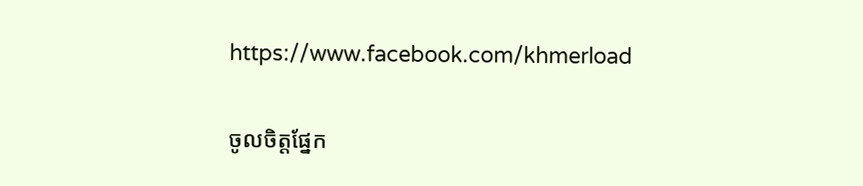https://www.facebook.com/khmerload

ចូលចិត្តផ្នែក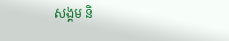សង្គម និ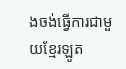ងចង់ធ្វើការជាមួយខ្មែរឡូត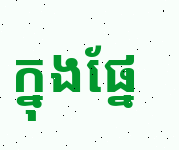ក្នុងផ្នែ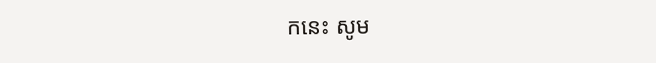កនេះ សូម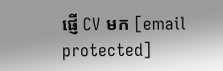ផ្ញើ CV មក [email protected]